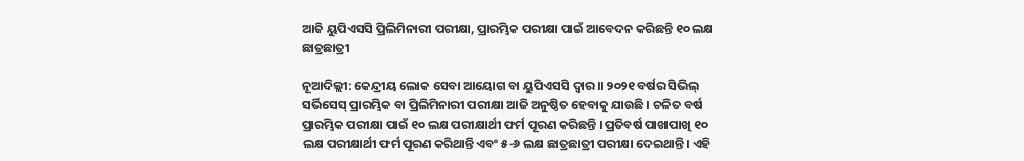ଆଜି ୟୁପିଏସସି ପ୍ରିଲିମିନାରୀ ପରୀକ୍ଷା, ପ୍ରାରମ୍ଭିକ ପରୀକ୍ଷା ପାଇଁ ଆବେଦନ କରିଛନ୍ତି ୧୦ ଲକ୍ଷ ଛାତ୍ରଛାତ୍ରୀ

ନୂଆଦିଲ୍ଲୀ: କେନ୍ଦ୍ରୀୟ ଲୋକ ସେବା ଆୟୋଗ ବା ୟୁପିଏସସି ଦ୍ୱାର।। ୨୦୨୧ ବର୍ଷର ସିଭିଲ୍ ସର୍ଭିସେସ୍ ପ୍ରାରମ୍ଭିକ ବା ପ୍ରିଲିମିନାରୀ ପରୀକ୍ଷା ଆଜି ଅନୁଷ୍ଠିତ ହେବାକୁ ଯାଉଛି । ଚଳିତ ବର୍ଷ ପ୍ରାରମ୍ଭିକ ପରୀକ୍ଷା ପାଇଁ ୧୦ ଲକ୍ଷ ପରୀକ୍ଷାର୍ଥୀ ଫର୍ମ ପୂରଣ କରିଛନ୍ତି । ପ୍ରତିବର୍ଷ ପାଖାପାଖି ୧୦ ଲକ୍ଷ ପରୀକ୍ଷାର୍ଥୀ ଫର୍ମ ପୂରଣ କରିଥାନ୍ତି ଏବଂ ୫-୬ ଲକ୍ଷ ଛାତ୍ରଛାତ୍ରୀ ପରୀକ୍ଷା ଦେଇଥାନ୍ତି । ଏହି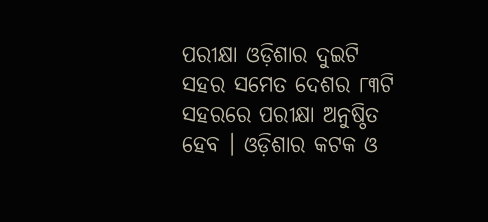ପରୀକ୍ଷା ଓଡ଼ିଶାର ଦୁଇଟି ସହର ସମେତ ଦେଶର ୮୩ଟି ସହରରେ ପରୀକ୍ଷା ଅନୁଷ୍ଠିତ ହେବ । ଓଡ଼ିଶାର କଟକ ଓ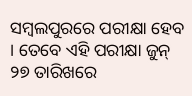ସମ୍ବଲପୁରରେ ପରୀକ୍ଷା ହେବ । ତେବେ ଏହି ପରୀକ୍ଷା ଜୁନ୍ ୨୭ ତାରିଖରେ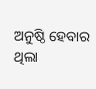ଅନୁଷ୍ଠି ହେବାର ଥିଲା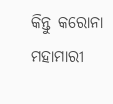କିନ୍ତୁ କରୋନା ମହାମାରୀ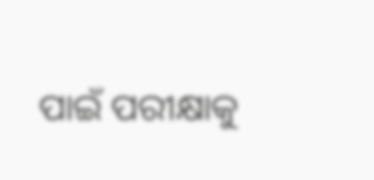ପାଇଁ ପରୀକ୍ଷାକୁ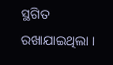ସ୍ଥଗିତ ରଖାଯାଇଥିଲା ।